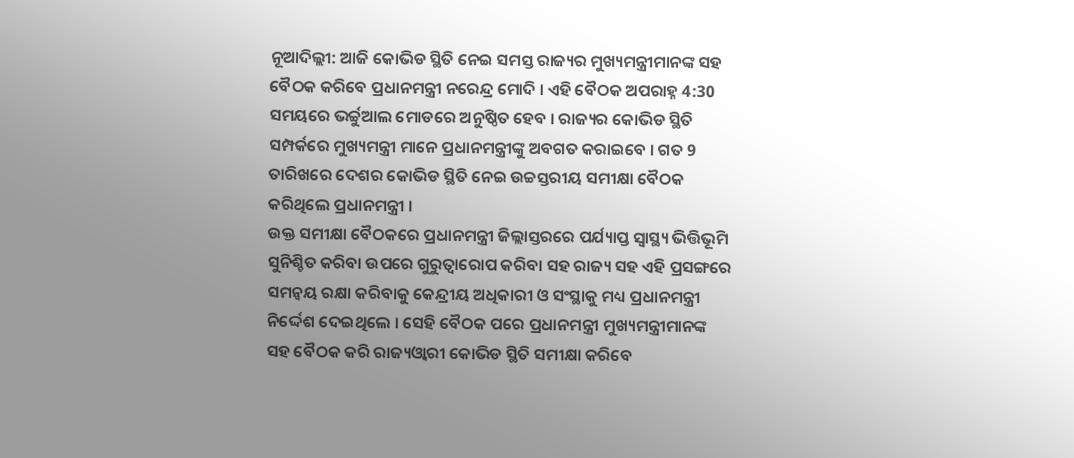ନୂଆଦିଲ୍ଲୀ: ଆଜି କୋଭିଡ ସ୍ଥିତି ନେଇ ସମସ୍ତ ରାଜ୍ୟର ମୁଖ୍ୟମନ୍ତ୍ରୀମାନଙ୍କ ସହ ବୈଠକ କରିବେ ପ୍ରଧାନମନ୍ତ୍ରୀ ନରେନ୍ଦ୍ର ମୋଦି । ଏହି ବୈଠକ ଅପରାହ୍ନ 4:30 ସମୟରେ ଭର୍ଚ୍ଚୁଆଲ ମୋଡରେ ଅନୁଷ୍ଠିତ ହେବ । ରାଜ୍ୟର କୋଭିଡ ସ୍ଥିତି ସମ୍ପର୍କରେ ମୁଖ୍ୟମନ୍ତ୍ରୀ ମାନେ ପ୍ରଧାନମନ୍ତ୍ରୀଙ୍କୁ ଅବଗତ କରାଇବେ । ଗତ 9 ତାରିଖରେ ଦେଶର କୋଭିଡ ସ୍ଥିତି ନେଇ ଉଚ୍ଚସ୍ତରୀୟ ସମୀକ୍ଷା ବୈଠକ କରିଥିଲେ ପ୍ରଧାନମନ୍ତ୍ରୀ ।
ଉକ୍ତ ସମୀକ୍ଷା ବୈଠକରେ ପ୍ରଧାନମନ୍ତ୍ରୀ ଜିଲ୍ଲାସ୍ତରରେ ପର୍ଯ୍ୟାପ୍ତ ସ୍ୱାସ୍ଥ୍ୟ ଭିତ୍ତିଭୂମି ସୁନିଶ୍ଚିତ କରିବା ଉପରେ ଗୁରୁତ୍ୱାରୋପ କରିବା ସହ ରାଜ୍ୟ ସହ ଏହି ପ୍ରସଙ୍ଗରେ ସମନ୍ୱୟ ରକ୍ଷା କରିବାକୁ କେନ୍ଦ୍ରୀୟ ଅଧିକାରୀ ଓ ସଂସ୍ଥାକୁ ମଧ୍ୟ ପ୍ରଧାନମନ୍ତ୍ରୀ ନିର୍ଦ୍ଦେଶ ଦେଇଥିଲେ । ସେହି ବୈଠକ ପରେ ପ୍ରଧାନମନ୍ତ୍ରୀ ମୁଖ୍ୟମନ୍ତ୍ରୀମାନଙ୍କ ସହ ବୈଠକ କରି ରାଜ୍ୟଓ୍ବାରୀ କୋଭିଡ ସ୍ଥିତି ସମୀକ୍ଷା କରିବେ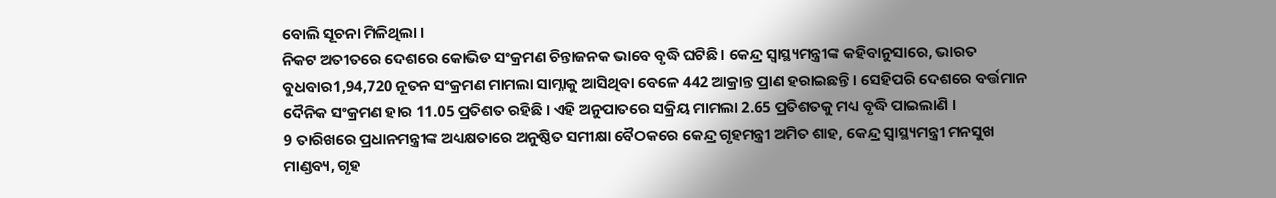ବୋଲି ସୂଚନା ମିଳିଥିଲା ।
ନିକଟ ଅତୀତରେ ଦେଶରେ କୋଭିଡ ସଂକ୍ରମଣ ଚିନ୍ତାଜନକ ଭାବେ ବୃଦ୍ଧି ଘଟିଛି । କେନ୍ଦ୍ର ସ୍ୱାସ୍ଥ୍ୟମନ୍ତ୍ରୀଙ୍କ କହିବାନୁସାରେ, ଭାରତ ବୁଧବାର1,94,720 ନୂତନ ସଂକ୍ରମଣ ମାମଲା ସାମ୍ନାକୁ ଆସିଥିବା ବେଳେ 442 ଆକ୍ରାନ୍ତ ପ୍ରାଣ ହରାଇଛନ୍ତି । ସେହିପରି ଦେଶରେ ବର୍ତ୍ତମାନ ଦୈନିକ ସଂକ୍ରମଣ ହାର 11.05 ପ୍ରତିଶତ ରହିଛି । ଏହି ଅନୁପାତରେ ସକ୍ରିୟ ମାମଲା 2.65 ପ୍ରତିଶତକୁ ମଧ୍ୟ ବୃଦ୍ଧି ପାଇଲାଣି ।
9 ତାରିଖରେ ପ୍ରଧାନମନ୍ତ୍ରୀଙ୍କ ଅଧ୍ୟକ୍ଷତାରେ ଅନୁଷ୍ଠିତ ସମୀକ୍ଷା ବୈଠକରେ କେନ୍ଦ୍ର ଗୃହମନ୍ତ୍ରୀ ଅମିତ ଶାହ, କେନ୍ଦ୍ର ସ୍ବାସ୍ଥ୍ୟମନ୍ତ୍ରୀ ମନସୁଖ ମାଣ୍ଡବ୍ୟ, ଗୃହ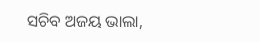ସଚିବ ଅଜୟ ଭାଲା,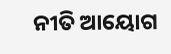ନୀତି ଆୟୋଗ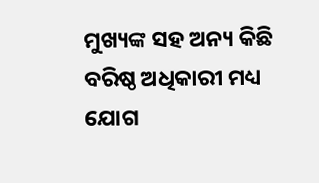ମୁଖ୍ୟଙ୍କ ସହ ଅନ୍ୟ କିଛି ବରିଷ୍ଠ ଅଧିକାରୀ ମଧ୍ୟ ଯୋଗ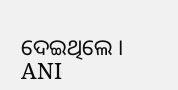ଦେଇଥିଲେ ।
ANI